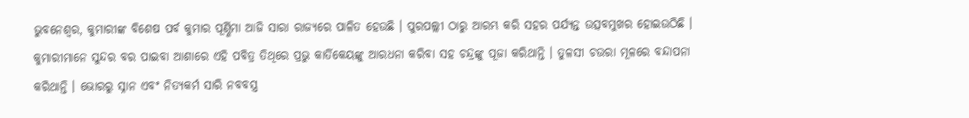ଭୁବନେଶ୍ଵର, କୁମାରୀଙ୍କ ବିଶେଷ ପର୍ବ କୁମାର ପୂର୍ଣ୍ଣିମା ଆଜି ସାରା ରାଜ୍ୟରେ ପାଳିତ ହେଉଛି । ପୁରପଲ୍ଲୀ ଠାରୁ ଆରମ୍ଭ କରି ସହର ପର୍ଯ୍ୟନ୍ତ ଉତ୍ସବମୁଖର ହୋଇଉଠିଛି । କୁମାରୀମାନେ ସୁନ୍ଦର ବର ପାଇବା ଆଶାରେ ଏହି ପବିତ୍ର ତିଥିରେ ପ୍ରଭୁ କାର୍ତିକେୟଙ୍କୁ ଆରଧନା କରିବା ସହ ଚନ୍ଦ୍ରଙ୍କୁ ପୂଜା କରିଥାନ୍ତି । ତୁଳସୀ ଚଉରା ମୂଳରେ ବନ୍ଦାପନା କରିଥାନ୍ତି । ଭୋରରୁ ସ୍ନାନ ଏବଂ ନିତ୍ୟକର୍ମ ସାରି ନବବସ୍ତ୍ର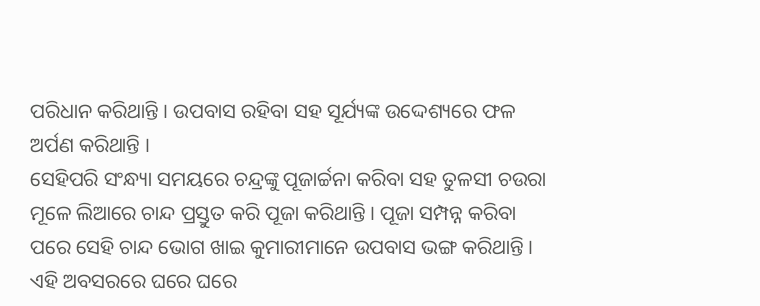ପରିଧାନ କରିଥାନ୍ତି । ଉପବାସ ରହିବା ସହ ସୂର୍ଯ୍ୟଙ୍କ ଉଦ୍ଦେଶ୍ୟରେ ଫଳ ଅର୍ପଣ କରିଥାନ୍ତି ।
ସେହିପରି ସଂନ୍ଧ୍ୟା ସମୟରେ ଚନ୍ଦ୍ରଙ୍କୁ ପୂଜାର୍ଚ୍ଚନା କରିବା ସହ ତୁଳସୀ ଚଉରା ମୂଳେ ଲିଆରେ ଚାନ୍ଦ ପ୍ରସ୍ତୁତ କରି ପୂଜା କରିଥାନ୍ତି । ପୂଜା ସମ୍ପନ୍ନ କରିବା ପରେ ସେହି ଚାନ୍ଦ ଭୋଗ ଖାଇ କୁମାରୀମାନେ ଉପବାସ ଭଙ୍ଗ କରିଥାନ୍ତି । ଏହି ଅବସରରେ ଘରେ ଘରେ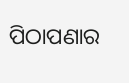ପିଠାପଣାର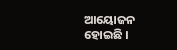ଆୟୋଜନ ହୋଇଛି ।